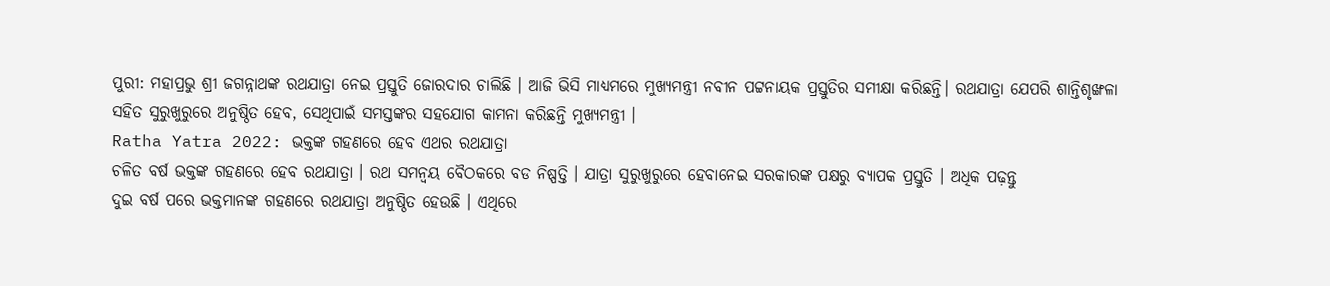ପୁରୀ: ମହାପ୍ରଭୁ ଶ୍ରୀ ଜଗନ୍ନାଥଙ୍କ ରଥଯାତ୍ରା ନେଇ ପ୍ରସ୍ତୁତି ଜୋରଦାର ଚାଲିଛି । ଆଜି ଭିସି ମାଧ୍ୟମରେ ମୁଖ୍ୟମନ୍ତ୍ରୀ ନବୀନ ପଟ୍ଟନାୟକ ପ୍ରସ୍ତୁତିର ସମୀକ୍ଷା କରିଛନ୍ତି। ରଥଯାତ୍ରା ଯେପରି ଶାନ୍ତିଶୃଙ୍ଖଳା ସହିତ ସୁରୁଖୁରୁରେ ଅନୁଷ୍ଠିତ ହେବ, ସେଥିପାଇଁ ସମସ୍ତଙ୍କର ସହଯୋଗ କାମନା କରିଛନ୍ତି ମୁଖ୍ୟମନ୍ତ୍ରୀ ।
Ratha Yatra 2022: ଭକ୍ତଙ୍କ ଗହଣରେ ହେବ ଏଥର ରଥଯାତ୍ରା
ଚଳିତ ବର୍ଷ ଭକ୍ତଙ୍କ ଗହଣରେ ହେବ ରଥଯାତ୍ରା । ରଥ ସମନ୍ବୟ ବୈଠକରେ ବଡ ନିଷ୍ପତ୍ତି । ଯାତ୍ରା ସୁରୁଖୁରୁରେ ହେବାନେଇ ସରକାରଙ୍କ ପକ୍ଷରୁ ବ୍ୟାପକ ପ୍ରସ୍ତୁତି । ଅଧିକ ପଢ଼ନ୍ତୁ
ଦୁଇ ବର୍ଷ ପରେ ଭକ୍ତମାନଙ୍କ ଗହଣରେ ରଥଯାତ୍ରା ଅନୁଷ୍ଠିତ ହେଉଛି । ଏଥିରେ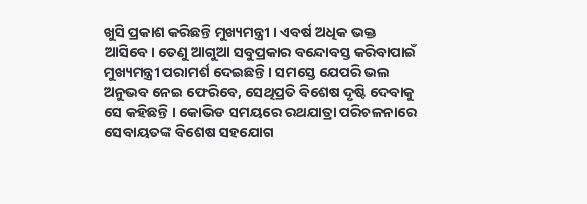ଖୁସି ପ୍ରକାଶ କରିଛନ୍ତି ମୁଖ୍ୟମନ୍ତ୍ରୀ । ଏବର୍ଷ ଅଧିକ ଭକ୍ତ ଆସିବେ। ତେଣୁ ଆଗୁଆ ସବୁପ୍ରକାର ବନ୍ଦୋବସ୍ତ କରିବାପାଇଁ ମୁଖ୍ୟମନ୍ତ୍ରୀ ପରାମର୍ଶ ଦେଇଛନ୍ତି । ସମସ୍ତେ ଯେପରି ଭଲ ଅନୁଭବ ନେଇ ଫେରିବେ, ସେଥିପ୍ରତି ବିଶେଷ ଦୃଷ୍ଟି ଦେବାକୁ ସେ କହିଛନ୍ତି । କୋଭିଡ ସମୟରେ ରଥଯାତ୍ରା ପରିଚଳନାରେ ସେବାୟତଙ୍କ ବିଶେଷ ସହଯୋଗ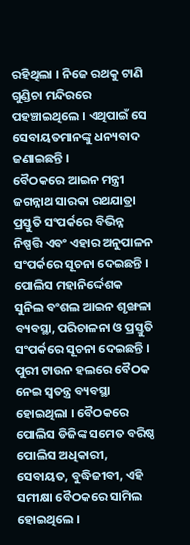ରହିଥିଲା । ନିଜେ ରଥକୁ ଟାଣି ଗୁଣ୍ଡିଚା ମନ୍ଦିରରେ ପହଞ୍ଚାଇଥିଲେ । ଏଥିପାଇଁ ସେ ସେବାୟତମାନଙ୍କୁ ଧନ୍ୟବାଦ ଜଣାଇଛନ୍ତି ।
ବୈଠକରେ ଆଇନ ମନ୍ତ୍ରୀ ଜଗନ୍ନାଥ ସାରକା ରଥଯାତ୍ରା ପ୍ରସ୍ତୁତି ସଂପର୍କରେ ବିଭିନ୍ନ ନିଷ୍ପତ୍ତି ଏବଂ ଏହାର ଅନୁପାଳନ ସଂପର୍କରେ ସୂଚନା ଦେଇଛନ୍ତି । ପୋଲିସ ମହାନିର୍ଦ୍ଦେଶକ ସୁନିଲ ବଂଶଲ ଆଇନ ଶୃଙ୍ଖଳା ବ୍ୟବସ୍ଥା, ପରିଚାଳନା ଓ ପ୍ରସ୍ତୁତି ସଂପର୍କରେ ସୂଚନା ଦେଇଛନ୍ତି । ପୁରୀ ଟାଉନ ହଲରେ ବୈଠକ ନେଇ ସ୍ୱତନ୍ତ୍ର ବ୍ୟବସ୍ଥା ହୋଇଥିଲା । ବୈଠକରେ ପୋଲିସ ଡିଜିଙ୍କ ସମେତ ବରିଷ୍ଠ ପୋଲିସ ଅଧିକାରୀ, ସେବାୟତ, ବୁଦ୍ଧିଜୀବୀ, ଏହି ସମୀକ୍ଷା ବୈଠକରେ ସାମିଲ ହୋଇଥିଲେ ।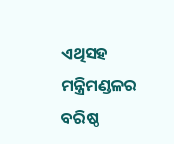ଏଥିସହ ମନ୍ତ୍ରିମଣ୍ଡଳର ବରିଷ୍ଠ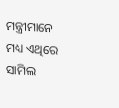ମନ୍ତ୍ରୀମାନେ ମଧ୍ୟ ଏଥିରେ ସାମିଲ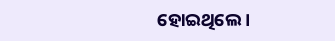ହୋଇଥିଲେ ।